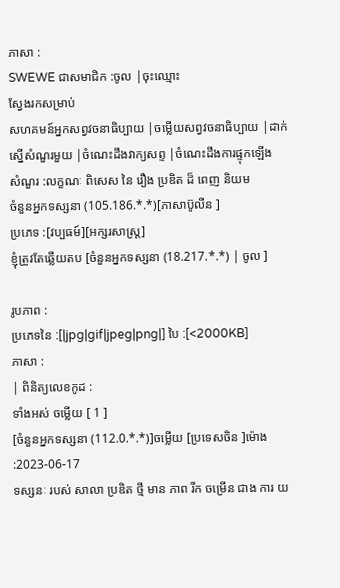ភាសា :
SWEWE ជាសមាជិក :ចូល |ចុះឈ្មោះ
ស្វែងរកសម្រាប់
សហគមន៍អ្នកសព្វវចនាធិប្បាយ |ចម្លើយសព្វវចនាធិប្បាយ |ដាក់ស្នើសំណួរមួយ |ចំណេះដឹងវាក្យសព្ទ |ចំណេះដឹងការផ្ទុកឡើង
សំណួរ :លក្ខណៈ ពិសេស នៃ រឿង ប្រឌិត ដ៏ ពេញ និយម
ចំនួនអ្នកទស្សនា (105.186.*.*)[ភាសាប៊ូលីន ]
ប្រភេទ :[វប្បធម៍][អក្សរសាស្រ្ត]
ខ្ញុំត្រូវតែឆ្លើយតប [ចំនួនអ្នកទស្សនា (18.217.*.*) | ចូល ]

រូបភាព :
ប្រភេទនៃ :[|jpg|gif|jpeg|png|] បៃ :[<2000KB]
ភាសា :
| ពិនិត្យលេខកូដ :
ទាំងអស់ ចម្លើយ [ 1 ]
[ចំនួនអ្នកទស្សនា (112.0.*.*)]ចម្លើយ [ប្រទេសចិន ]ម៉ោង :2023-06-17
ទស្សនៈ របស់ សាលា ប្រឌិត ថ្មី មាន ភាព រីក ចម្រើន ជាង ការ យ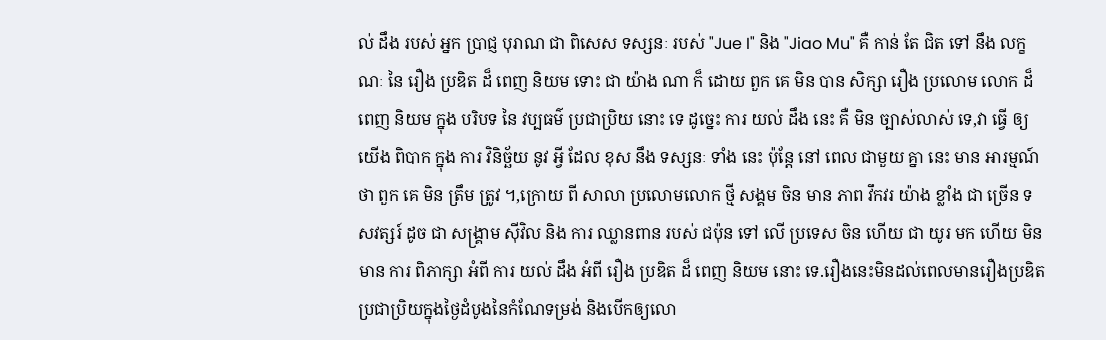ល់ ដឹង របស់ អ្នក ប្រាជ្ញ បុរាណ ជា ពិសេស ទស្សនៈ របស់ "Jue I" និង "Jiao Mu" គឺ កាន់ តែ ជិត ទៅ នឹង លក្ខណៈ នៃ រឿង ប្រឌិត ដ៏ ពេញ និយម ទោះ ជា យ៉ាង ណា ក៏ ដោយ ពួក គេ មិន បាន សិក្សា រឿង ប្រលោម លោក ដ៏ ពេញ និយម ក្នុង បរិបទ នៃ វប្បធម៌ ប្រជាប្រិយ នោះ ទេ ដូច្នេះ ការ យល់ ដឹង នេះ គឺ មិន ច្បាស់លាស់ ទេ,វា ធ្វើ ឲ្យ យើង ពិបាក ក្នុង ការ វិនិច្ឆ័យ នូវ អ្វី ដែល ខុស នឹង ទស្សនៈ ទាំង នេះ ប៉ុន្តែ នៅ ពេល ជាមួយ គ្នា នេះ មាន អារម្មណ៍ ថា ពួក គេ មិន ត្រឹម ត្រូវ ។,ក្រោយ ពី សាលា ប្រលោមលោក ថ្មី សង្គម ចិន មាន ភាព វឹកវរ យ៉ាង ខ្លាំង ជា ច្រើន ទសវត្សរ៍ ដូច ជា សង្គ្រាម ស៊ីវិល និង ការ ឈ្លានពាន របស់ ជប៉ុន ទៅ លើ ប្រទេស ចិន ហើយ ជា យូរ មក ហើយ មិន មាន ការ ពិភាក្សា អំពី ការ យល់ ដឹង អំពី រឿង ប្រឌិត ដ៏ ពេញ និយម នោះ ទេ.រឿងនេះមិនដល់ពេលមានរឿងប្រឌិតប្រជាប្រិយក្នុងថ្ងៃដំបូងនៃកំណែទម្រង់ និងបើកឲ្យលោ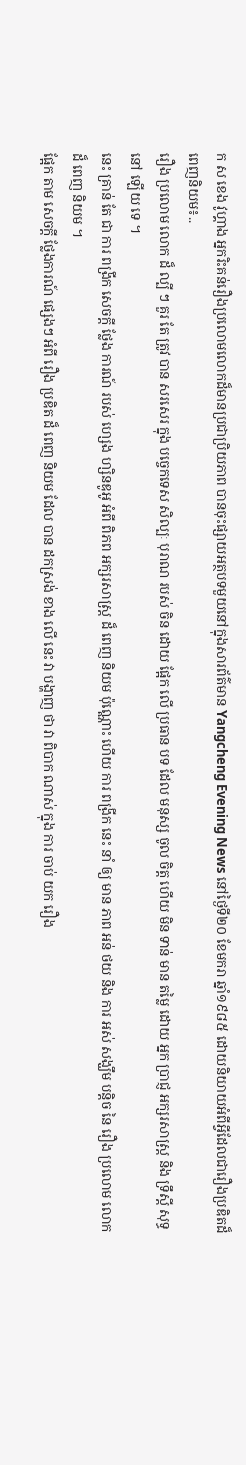ក ស ខេង វូហ្គាង អ្នករិះគន់រឿងប្រលោមលោកដ៏មានប្រជាប្រិយភាព បានចុះផ្សាយអត្ថបទមួយនៅក្នុងសារព័ត៌មាន Yangcheng Evening News នៅថ្ងៃទី២០ ខែមករា ឆ្នាំ១៩៨៥ ដោយនិយាយអំពីអ្វីដែលជារឿងប្រឌិតដ៏ពេញនិយម៖..
រឿង ប្រលោម លោក ដ៏ ល្បី ៗ គួរ តែ ត្រូវ បាន សរសេរ ក្នុង បច្ចេកទេស សិល្បៈ បុរាណ របស់ ចិន ដោយ ផ្អែក លើ ប្រធាន បទ ដែល មនុស្ស ចូល ចិត្ត ហើយ មិន ទាន់ មាន តម្លៃ ដោយ អ្នក ប្រាជ្ញ អក្សរសាស្រ្ត និង ទ្រឹស្តី សុទ្ធ នៅ ឡើយ ទេ ។
នេះ គ្រាន់ តែ ជា ការ ពង្រីក សេចក្តី ថ្លែង ការណ៍ របស់ ហ្សេង ហ្សិនឌូអូ អំពី ពិភព អក្សរសាស្រ្ត ដ៏ ពេញ និយម ប៉ុណ្ណោះ ហើយ ការ ពង្រីក នេះ នាំ ឲ្យ មាន ភាព អន់ ថយ និង ការ អស់ សង្ឃឹម បន្តិច នៃ រឿង ប្រលោម លោក ដ៏ ពេញ និយម ។
ផ្អែក តាម សេចក្តី ថ្លែងការណ៍ ផ្សេងៗ អំពី រឿង ប្រឌិត ដ៏ ពេញ និយម ដែល បាន ដកស្រង់ ខាង លើ នេះ វា បង្ហាញ ថា វា ពិបាក ណាស់ ក្នុង ការ ចាប់ យក រឿង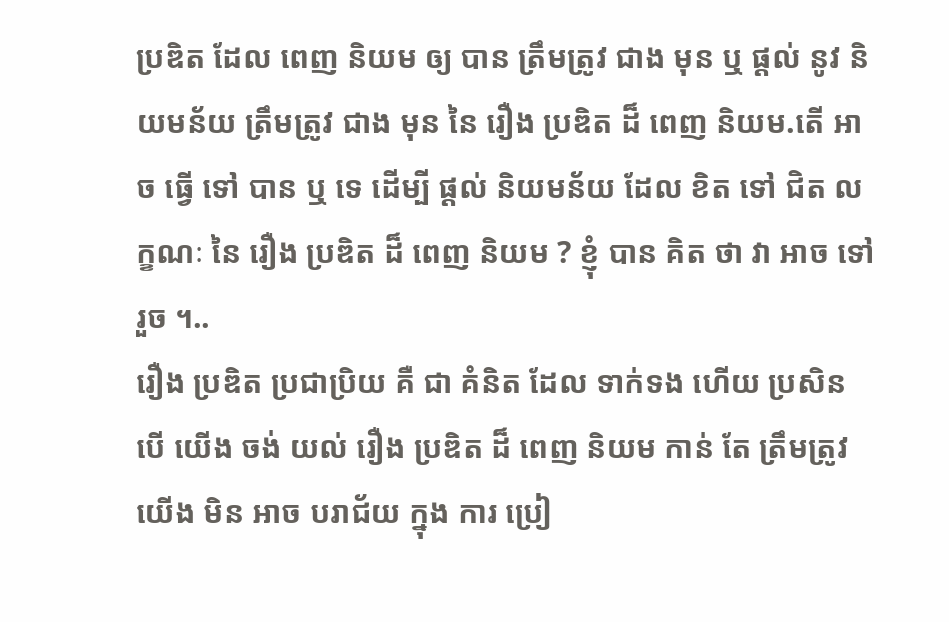ប្រឌិត ដែល ពេញ និយម ឲ្យ បាន ត្រឹមត្រូវ ជាង មុន ឬ ផ្តល់ នូវ និយមន័យ ត្រឹមត្រូវ ជាង មុន នៃ រឿង ប្រឌិត ដ៏ ពេញ និយម.តើ អាច ធ្វើ ទៅ បាន ឬ ទេ ដើម្បី ផ្តល់ និយមន័យ ដែល ខិត ទៅ ជិត លក្ខណៈ នៃ រឿង ប្រឌិត ដ៏ ពេញ និយម ? ខ្ញុំ បាន គិត ថា វា អាច ទៅ រួច ។..
រឿង ប្រឌិត ប្រជាប្រិយ គឺ ជា គំនិត ដែល ទាក់ទង ហើយ ប្រសិន បើ យើង ចង់ យល់ រឿង ប្រឌិត ដ៏ ពេញ និយម កាន់ តែ ត្រឹមត្រូវ យើង មិន អាច បរាជ័យ ក្នុង ការ ប្រៀ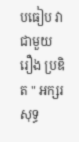បធៀប វា ជាមួយ រឿង ប្រឌិត " អក្សរ សុទ្ធ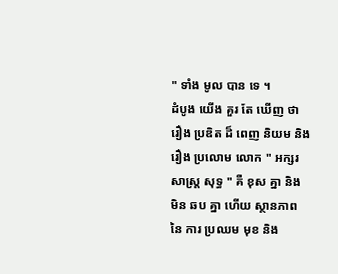" ទាំង មូល បាន ទេ ។
ដំបូង យើង គួរ តែ ឃើញ ថា រឿង ប្រឌិត ដ៏ ពេញ និយម និង រឿង ប្រលោម លោក " អក្សរ សាស្ត្រ សុទ្ធ " គឺ ខុស គ្នា និង មិន ឆប គ្នា ហើយ ស្ថានភាព នៃ ការ ប្រឈម មុខ និង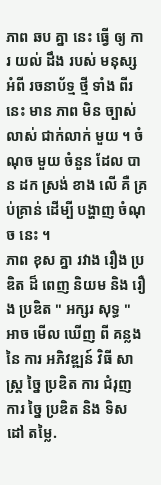ភាព ឆប គ្នា នេះ ធ្វើ ឲ្យ ការ យល់ ដឹង របស់ មនុស្ស អំពី រចនាប័ទ្ម ថ្មី ទាំង ពីរ នេះ មាន ភាព មិន ច្បាស់លាស់ ជាក់លាក់ មួយ ។ ចំណុច មួយ ចំនួន ដែល បាន ដក ស្រង់ ខាង លើ គឺ គ្រប់គ្រាន់ ដើម្បី បង្ហាញ ចំណុច នេះ ។
ភាព ខុស គ្នា រវាង រឿង ប្រឌិត ដ៏ ពេញ និយម និង រឿង ប្រឌិត " អក្សរ សុទ្ធ " អាច មើល ឃើញ ពី គន្លង នៃ ការ អភិវឌ្ឍន៍ វិធី សាស្ត្រ ច្នៃ ប្រឌិត ការ ជំរុញ ការ ច្នៃ ប្រឌិត និង ទិស ដៅ តម្លៃ.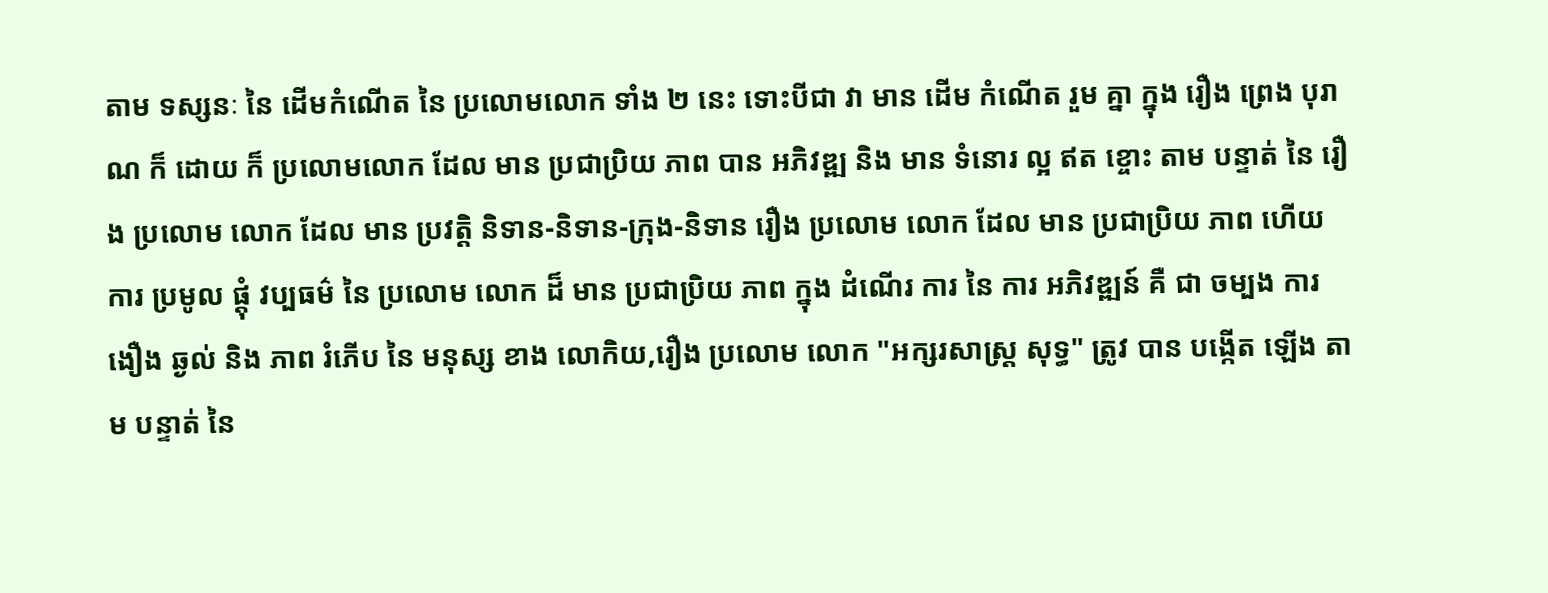តាម ទស្សនៈ នៃ ដើមកំណើត នៃ ប្រលោមលោក ទាំង ២ នេះ ទោះបីជា វា មាន ដើម កំណើត រួម គ្នា ក្នុង រឿង ព្រេង បុរាណ ក៏ ដោយ ក៏ ប្រលោមលោក ដែល មាន ប្រជាប្រិយ ភាព បាន អភិវឌ្ឍ និង មាន ទំនោរ ល្អ ឥត ខ្ចោះ តាម បន្ទាត់ នៃ រឿង ប្រលោម លោក ដែល មាន ប្រវត្តិ និទាន-និទាន-ក្រុង-និទាន រឿង ប្រលោម លោក ដែល មាន ប្រជាប្រិយ ភាព ហើយ ការ ប្រមូល ផ្តុំ វប្បធម៌ នៃ ប្រលោម លោក ដ៏ មាន ប្រជាប្រិយ ភាព ក្នុង ដំណើរ ការ នៃ ការ អភិវឌ្ឍន៍ គឺ ជា ចម្បង ការ ងឿង ឆ្ងល់ និង ភាព រំភើប នៃ មនុស្ស ខាង លោកិយ,រឿង ប្រលោម លោក "អក្សរសាស្ត្រ សុទ្ធ" ត្រូវ បាន បង្កើត ឡើង តាម បន្ទាត់ នៃ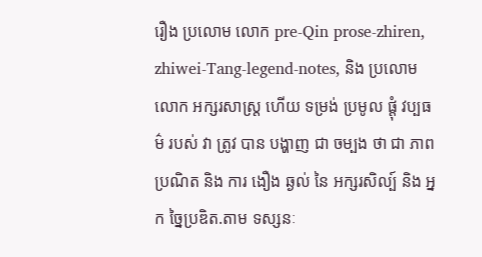រឿង ប្រលោម លោក pre-Qin prose-zhiren, zhiwei-Tang-legend-notes, និង ប្រលោមលោក អក្សរសាស្រ្ត ហើយ ទម្រង់ ប្រមូល ផ្តុំ វប្បធម៌ របស់ វា ត្រូវ បាន បង្ហាញ ជា ចម្បង ថា ជា ភាព ប្រណិត និង ការ ងឿង ឆ្ងល់ នៃ អក្សរសិល្ប៍ និង អ្នក ច្នៃប្រឌិត.តាម ទស្សនៈ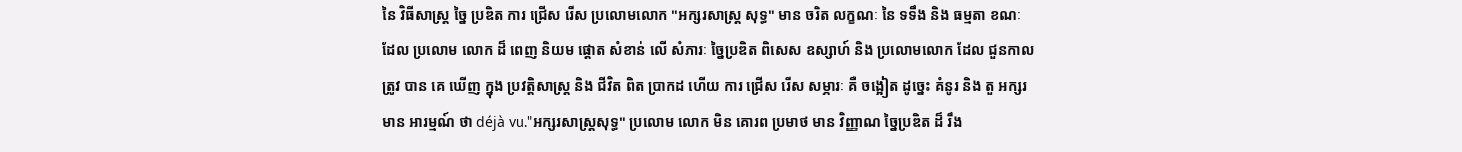នៃ វិធីសាស្ត្រ ច្នៃ ប្រឌិត ការ ជ្រើស រើស ប្រលោមលោក "អក្សរសាស្ត្រ សុទ្ធ" មាន ចរិត លក្ខណៈ នៃ ទទឹង និង ធម្មតា ខណៈ ដែល ប្រលោម លោក ដ៏ ពេញ និយម ផ្តោត សំខាន់ លើ សំភារៈ ច្នៃប្រឌិត ពិសេស ឧស្សាហ៍ និង ប្រលោមលោក ដែល ជួនកាល ត្រូវ បាន គេ ឃើញ ក្នុង ប្រវត្តិសាស្ត្រ និង ជីវិត ពិត ប្រាកដ ហើយ ការ ជ្រើស រើស សម្ភារៈ គឺ ចង្អៀត ដូច្នេះ គំនូរ និង តួ អក្សរ មាន អារម្មណ៍ ថា déjà vu."អក្សរសាស្ត្រសុទ្ធ" ប្រលោម លោក មិន គោរព ប្រមាថ មាន វិញ្ញាណ ច្នៃប្រឌិត ដ៏ រឹង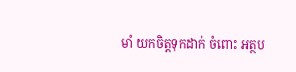មាំ យកចិត្តទុកដាក់ ចំពោះ អត្ថប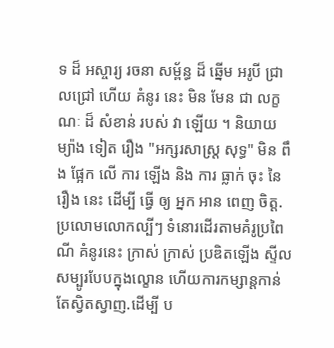ទ ដ៏ អស្ចារ្យ រចនា សម្ព័ន្ធ ដ៏ ឆ្នើម អរូបី ជ្រាលជ្រៅ ហើយ គំនូរ នេះ មិន មែន ជា លក្ខណៈ ដ៏ សំខាន់ របស់ វា ឡើយ ។ និយាយ ម្យ៉ាង ទៀត រឿង "អក្សរសាស្ត្រ សុទ្ធ" មិន ពឹង ផ្អែក លើ ការ ឡើង និង ការ ធ្លាក់ ចុះ នៃ រឿង នេះ ដើម្បី ធ្វើ ឲ្យ អ្នក អាន ពេញ ចិត្ត.ប្រលោមលោកល្បីៗ ទំនោរដើរតាមគំរូប្រពៃណី គំនូរនេះ ក្រាស់ ក្រាស់ ប្រឌិតឡើង ស្ទីល សម្បូរបែបក្នុងល្ខោន ហើយការកម្សាន្តកាន់តែស្វិតស្វាញ.ដើម្បី ប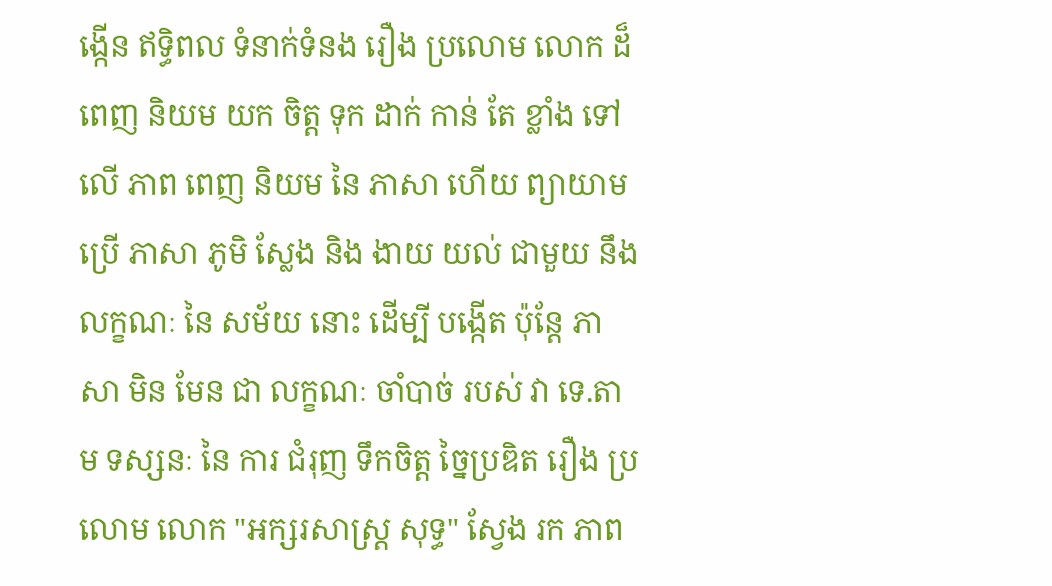ង្កើន ឥទ្ធិពល ទំនាក់ទំនង រឿង ប្រលោម លោក ដ៏ ពេញ និយម យក ចិត្ត ទុក ដាក់ កាន់ តែ ខ្លាំង ទៅ លើ ភាព ពេញ និយម នៃ ភាសា ហើយ ព្យាយាម ប្រើ ភាសា ភូមិ ស្លែង និង ងាយ យល់ ជាមួយ នឹង លក្ខណៈ នៃ សម័យ នោះ ដើម្បី បង្កើត ប៉ុន្តែ ភាសា មិន មែន ជា លក្ខណៈ ចាំបាច់ របស់ វា ទេ.តាម ទស្សនៈ នៃ ការ ជំរុញ ទឹកចិត្ត ច្នៃប្រឌិត រឿង ប្រលោម លោក "អក្សរសាស្ត្រ សុទ្ធ" ស្វែង រក ភាព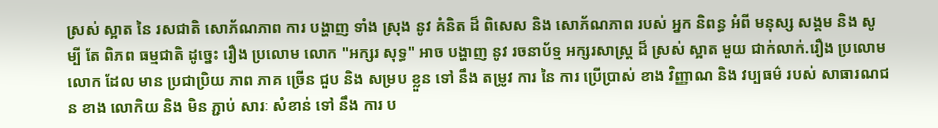ស្រស់ ស្អាត នៃ រសជាតិ សោភ័ណភាព ការ បង្ហាញ ទាំង ស្រុង នូវ គំនិត ដ៏ ពិសេស និង សោភ័ណភាព របស់ អ្នក និពន្ធ អំពី មនុស្ស សង្គម និង សូម្បី តែ ពិភព ធម្មជាតិ ដូច្នេះ រឿង ប្រលោម លោក "អក្សរ សុទ្ធ" អាច បង្ហាញ នូវ រចនាប័ទ្ម អក្សរសាស្រ្ត ដ៏ ស្រស់ ស្អាត មួយ ជាក់លាក់.រឿង ប្រលោម លោក ដែល មាន ប្រជាប្រិយ ភាព ភាគ ច្រើន ជួប និង សម្រប ខ្លួន ទៅ នឹង តម្រូវ ការ នៃ ការ ប្រើប្រាស់ ខាង វិញ្ញាណ និង វប្បធម៌ របស់ សាធារណជន ខាង លោកិយ និង មិន ភ្ជាប់ សារៈ សំខាន់ ទៅ នឹង ការ ប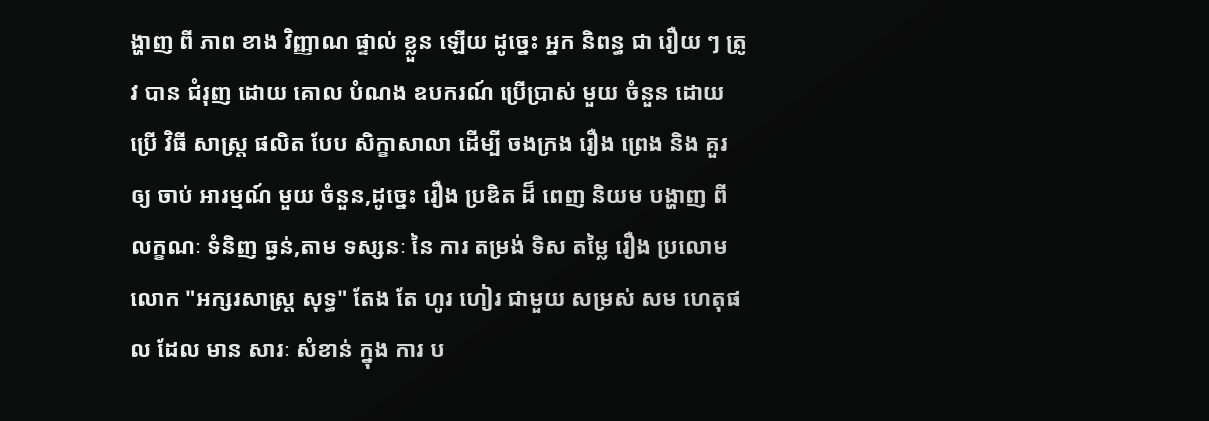ង្ហាញ ពី ភាព ខាង វិញ្ញាណ ផ្ទាល់ ខ្លួន ឡើយ ដូច្នេះ អ្នក និពន្ធ ជា រឿយ ៗ ត្រូវ បាន ជំរុញ ដោយ គោល បំណង ឧបករណ៍ ប្រើប្រាស់ មួយ ចំនួន ដោយ ប្រើ វិធី សាស្ត្រ ផលិត បែប សិក្ខាសាលា ដើម្បី ចងក្រង រឿង ព្រេង និង គួរ ឲ្យ ចាប់ អារម្មណ៍ មួយ ចំនួន,ដូច្នេះ រឿង ប្រឌិត ដ៏ ពេញ និយម បង្ហាញ ពី លក្ខណៈ ទំនិញ ធ្ងន់,តាម ទស្សនៈ នៃ ការ តម្រង់ ទិស តម្លៃ រឿង ប្រលោម លោក "អក្សរសាស្ត្រ សុទ្ធ" តែង តែ ហូរ ហៀរ ជាមួយ សម្រស់ សម ហេតុផល ដែល មាន សារៈ សំខាន់ ក្នុង ការ ប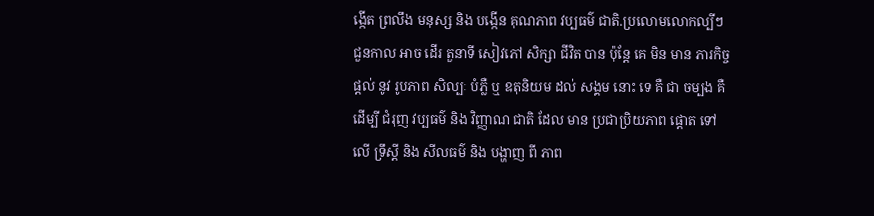ង្កើត ព្រលឹង មនុស្ស និង បង្កើន គុណភាព វប្បធម៌ ជាតិ.ប្រលោមលោកល្បីៗ ជួនកាល អាច ដើរ តួនាទី សៀវភៅ សិក្សា ជីវិត បាន ប៉ុន្តែ គេ មិន មាន ភារកិច្ច ផ្តល់ នូវ រូបភាព សិល្បៈ បំភ្លឺ ឬ ឧតុនិយម ដល់ សង្គម នោះ ទេ គឺ ជា ចម្បង គឺ ដើម្បី ជំរុញ វប្បធម៌ និង វិញ្ញាណ ជាតិ ដែល មាន ប្រជាប្រិយភាព ផ្តោត ទៅ លើ ទ្រឹស្តី និង សីលធម៌ និង បង្ហាញ ពី ភាព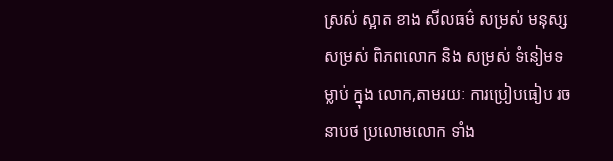ស្រស់ ស្អាត ខាង សីលធម៌ សម្រស់ មនុស្ស សម្រស់ ពិភពលោក និង សម្រស់ ទំនៀមទម្លាប់ ក្នុង លោក,តាមរយៈ ការប្រៀបធៀប រចនាបថ ប្រលោមលោក ទាំង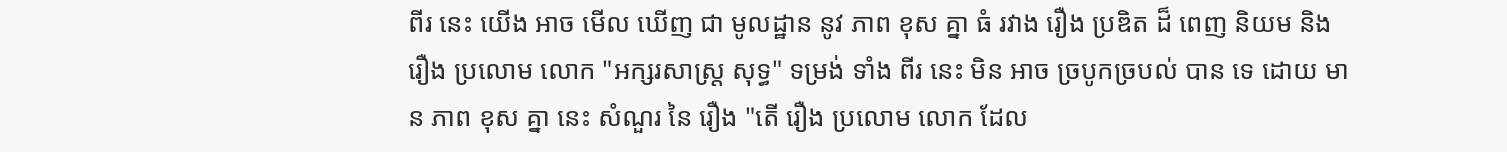ពីរ នេះ យើង អាច មើល ឃើញ ជា មូលដ្ឋាន នូវ ភាព ខុស គ្នា ធំ រវាង រឿង ប្រឌិត ដ៏ ពេញ និយម និង រឿង ប្រលោម លោក "អក្សរសាស្ត្រ សុទ្ធ" ទម្រង់ ទាំង ពីរ នេះ មិន អាច ច្របូកច្របល់ បាន ទេ ដោយ មាន ភាព ខុស គ្នា នេះ សំណួរ នៃ រឿង "តើ រឿង ប្រលោម លោក ដែល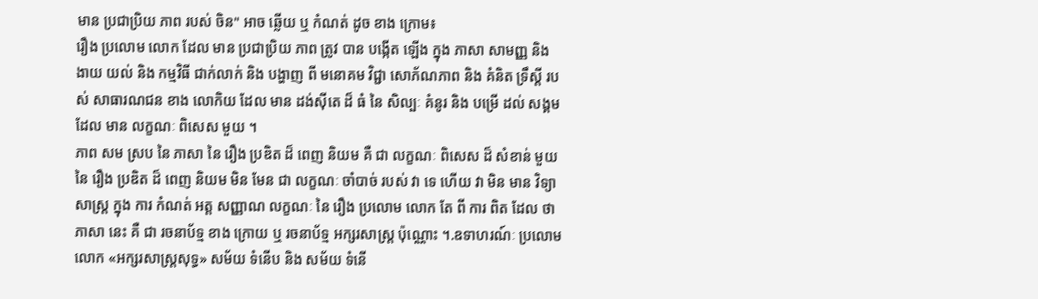មាន ប្រជាប្រិយ ភាព របស់ ចិន" អាច ឆ្លើយ ឬ កំណត់ ដូច ខាង ក្រោម៖
រឿង ប្រលោម លោក ដែល មាន ប្រជាប្រិយ ភាព ត្រូវ បាន បង្កើត ឡើង ក្នុង ភាសា សាមញ្ញ និង ងាយ យល់ និង កម្មវិធី ជាក់លាក់ និង បង្ហាញ ពី មនោគម វិជ្ជា សោភ័ណភាព និង គំនិត ទ្រឹស្តី របស់ សាធារណជន ខាង លោកិយ ដែល មាន ដង់ស៊ីតេ ដ៏ ធំ នៃ សិល្បៈ គំនូរ និង បម្រើ ដល់ សង្គម ដែល មាន លក្ខណៈ ពិសេស មួយ ។
ភាព សម ស្រប នៃ ភាសា នៃ រឿង ប្រឌិត ដ៏ ពេញ និយម គឺ ជា លក្ខណៈ ពិសេស ដ៏ សំខាន់ មួយ នៃ រឿង ប្រឌិត ដ៏ ពេញ និយម មិន មែន ជា លក្ខណៈ ចាំបាច់ របស់ វា ទេ ហើយ វា មិន មាន វិទ្យា សាស្ត្រ ក្នុង ការ កំណត់ អត្ត សញ្ញាណ លក្ខណៈ នៃ រឿង ប្រលោម លោក តែ ពី ការ ពិត ដែល ថា ភាសា នេះ គឺ ជា រចនាប័ទ្ម ខាង ក្រោយ ឬ រចនាប័ទ្ម អក្សរសាស្រ្ត ប៉ុណ្ណោះ ។.ឧទាហរណ៍ៈ ប្រលោមលោក «អក្សរសាស្ត្រសុទ្ធ» សម័យ ទំនើប និង សម័យ ទំនើ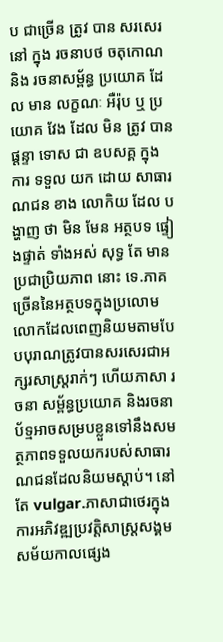ប ជាច្រើន ត្រូវ បាន សរសេរ នៅ ក្នុង រចនាបថ ចតុកោណ និង រចនាសម្ព័ន្ធ ប្រយោគ ដែល មាន លក្ខណៈ អឺរ៉ុប ឬ ប្រយោគ វែង ដែល មិន ត្រូវ បាន ផ្តន្ទា ទោស ជា ឧបសគ្គ ក្នុង ការ ទទួល យក ដោយ សាធារណជន ខាង លោកិយ ដែល បង្ហាញ ថា មិន មែន អត្ថបទ ផ្ទៀងផ្ទាត់ ទាំងអស់ សុទ្ធ តែ មាន ប្រជាប្រិយភាព នោះ ទេ.ភាគច្រើននៃអត្ថបទក្នុងប្រលោមលោកដែលពេញនិយមតាមបែបបុរាណត្រូវបានសរសេរជាអក្សរសាស្រ្តរាក់ៗ ហើយភាសា រចនា សម្ព័ន្ធប្រយោគ និងរចនាប័ទ្មអាចសម្របខ្លួនទៅនឹងសមត្ថភាពទទួលយករបស់សាធារណជនដែលនិយមស្តាប់។ នៅ តែ vulgar.ភាសាជាថេរក្នុងការអភិវឌ្ឍប្រវត្តិសាស្ត្រសង្គម សម័យកាលផ្សេង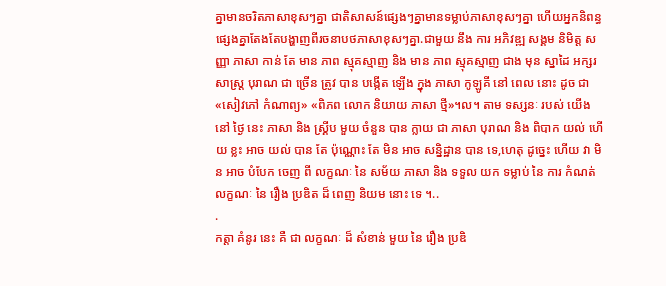គ្នាមានចរិតភាសាខុសៗគ្នា ជាតិសាសន៍ផ្សេងៗគ្នាមានទម្លាប់ភាសាខុសៗគ្នា ហើយអ្នកនិពន្ធផ្សេងគ្នាតែងតែបង្ហាញពីរចនាបថភាសាខុសៗគ្នា.ជាមួយ នឹង ការ អភិវឌ្ឍ សង្គម និមិត្ត សញ្ញា ភាសា កាន់ តែ មាន ភាព ស្មុគស្មាញ និង មាន ភាព ស្មុគស្មាញ ជាង មុន ស្នាដៃ អក្សរសាស្រ្ត បុរាណ ជា ច្រើន ត្រូវ បាន បង្កើត ឡើង ក្នុង ភាសា កូឡូគី នៅ ពេល នោះ ដូច ជា «សៀវភៅ កំណាព្យ» «ពិភព លោក និយាយ ភាសា ថ្មី»។ល។ តាម ទស្សនៈ របស់ យើង នៅ ថ្ងៃ នេះ ភាសា និង ស្គ្រីប មួយ ចំនួន បាន ក្លាយ ជា ភាសា បុរាណ និង ពិបាក យល់ ហើយ ខ្លះ អាច យល់ បាន តែ ប៉ុណ្ណោះ តែ មិន អាច សន្និដ្ឋាន បាន ទេ,ហេតុ ដូច្នេះ ហើយ វា មិន អាច បំបែក ចេញ ពី លក្ខណៈ នៃ សម័យ ភាសា និង ទទួល យក ទម្លាប់ នៃ ការ កំណត់ លក្ខណៈ នៃ រឿង ប្រឌិត ដ៏ ពេញ និយម នោះ ទេ ។..
.
កត្តា គំនូរ នេះ គឺ ជា លក្ខណៈ ដ៏ សំខាន់ មួយ នៃ រឿង ប្រឌិ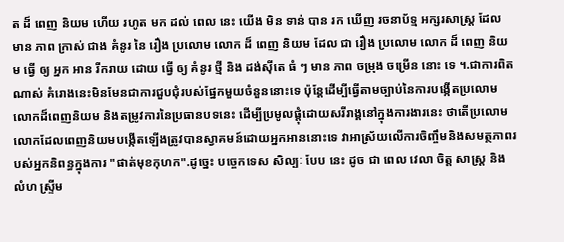ត ដ៏ ពេញ និយម ហើយ រហូត មក ដល់ ពេល នេះ យើង មិន ទាន់ បាន រក ឃើញ រចនាប័ទ្ម អក្សរសាស្រ្ត ដែល មាន ភាព ក្រាស់ ជាង គំនូរ នៃ រឿង ប្រលោម លោក ដ៏ ពេញ និយម ដែល ជា រឿង ប្រលោម លោក ដ៏ ពេញ និយម ធ្វើ ឲ្យ អ្នក អាន រីករាយ ដោយ ធ្វើ ឲ្យ គំនូរ ថ្មី និង ដង់ស៊ីតេ ធំ ៗ មាន ភាព ចម្រុង ចម្រើន នោះ ទេ ។.ជាការពិតណាស់ គំរោងនេះមិនមែនជាការជួបជុំរបស់ផ្នែកមួយចំនួននោះទេ ប៉ុន្តែដើម្បីធ្វើតាមច្បាប់នៃការបង្កើតប្រលោមលោកដ៏ពេញនិយម និងតម្រូវការនៃប្រធានបទនេះ ដើម្បីប្រមូលផ្តុំដោយសរីរាង្គនៅក្នុងការងារនេះ ថាតើប្រលោមលោកដែលពេញនិយមបង្កើតឡើងត្រូវបានស្វាគមន៍ដោយអ្នកអាននោះទេ វាអាស្រ័យលើការចិញ្ចឹមនិងសមត្ថភាពរបស់អ្នកនិពន្ធក្នុងការ "ផាត់មុខកុហក".ដូច្នេះ បច្ចេកទេស សិល្បៈ បែប នេះ ដូច ជា ពេល វេលា ចិត្ត សាស្ត្រ និង លំហ ស្ទ្រីម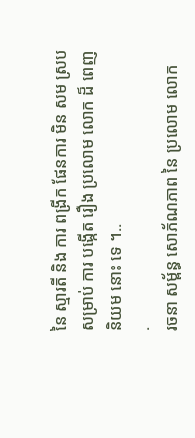នៃ ស្មារតី និង ការ ពង្រីក ផែនការ មិន សម ស្រប សម្រាប់ ការ បង្កើត រឿង ប្រលោម លោក ដ៏ ពេញ និយម នោះ ទេ ។..
.
រចនា សម្ព័ន្ធ សោភ័ណភាព នៃ ប្រលោម លោក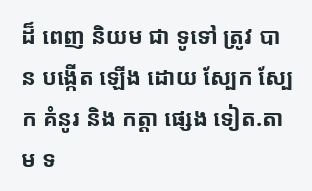ដ៏ ពេញ និយម ជា ទូទៅ ត្រូវ បាន បង្កើត ឡើង ដោយ ស្បែក ស្បែក គំនូរ និង កត្តា ផ្សេង ទៀត.តាម ទ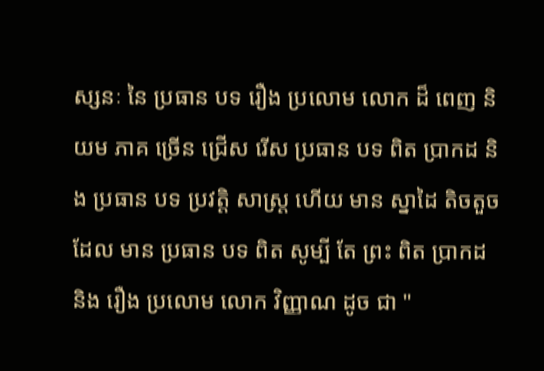ស្សនៈ នៃ ប្រធាន បទ រឿង ប្រលោម លោក ដ៏ ពេញ និយម ភាគ ច្រើន ជ្រើស រើស ប្រធាន បទ ពិត ប្រាកដ និង ប្រធាន បទ ប្រវត្តិ សាស្ត្រ ហើយ មាន ស្នាដៃ តិចតួច ដែល មាន ប្រធាន បទ ពិត សូម្បី តែ ព្រះ ពិត ប្រាកដ និង រឿង ប្រលោម លោក វិញ្ញាណ ដូច ជា "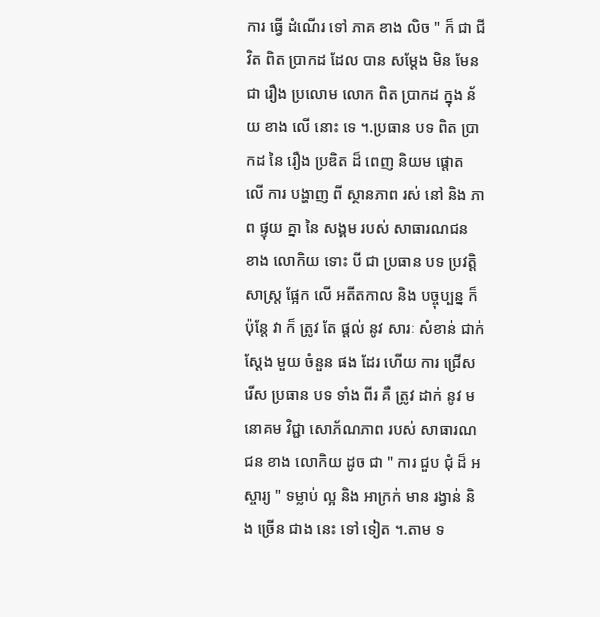ការ ធ្វើ ដំណើរ ទៅ ភាគ ខាង លិច " ក៏ ជា ជីវិត ពិត ប្រាកដ ដែល បាន សម្តែង មិន មែន ជា រឿង ប្រលោម លោក ពិត ប្រាកដ ក្នុង ន័យ ខាង លើ នោះ ទេ ។.ប្រធាន បទ ពិត ប្រាកដ នៃ រឿង ប្រឌិត ដ៏ ពេញ និយម ផ្តោត លើ ការ បង្ហាញ ពី ស្ថានភាព រស់ នៅ និង ភាព ផ្ទុយ គ្នា នៃ សង្គម របស់ សាធារណជន ខាង លោកិយ ទោះ បី ជា ប្រធាន បទ ប្រវត្តិ សាស្ត្រ ផ្អែក លើ អតីតកាល និង បច្ចុប្បន្ន ក៏ ប៉ុន្តែ វា ក៏ ត្រូវ តែ ផ្តល់ នូវ សារៈ សំខាន់ ជាក់ ស្តែង មួយ ចំនួន ផង ដែរ ហើយ ការ ជ្រើស រើស ប្រធាន បទ ទាំង ពីរ គឺ ត្រូវ ដាក់ នូវ មនោគម វិជ្ជា សោភ័ណភាព របស់ សាធារណជន ខាង លោកិយ ដូច ជា " ការ ជួប ជុំ ដ៏ អស្ចារ្យ " ទម្លាប់ ល្អ និង អាក្រក់ មាន រង្វាន់ និង ច្រើន ជាង នេះ ទៅ ទៀត ។.តាម ទ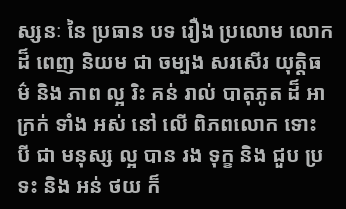ស្សនៈ នៃ ប្រធាន បទ រឿង ប្រលោម លោក ដ៏ ពេញ និយម ជា ចម្បង សរសើរ យុត្តិធម៌ និង ភាព ល្អ រិះ គន់ រាល់ បាតុភូត ដ៏ អាក្រក់ ទាំង អស់ នៅ លើ ពិភពលោក ទោះ បី ជា មនុស្ស ល្អ បាន រង ទុក្ខ និង ជួប ប្រទះ និង អន់ ថយ ក៏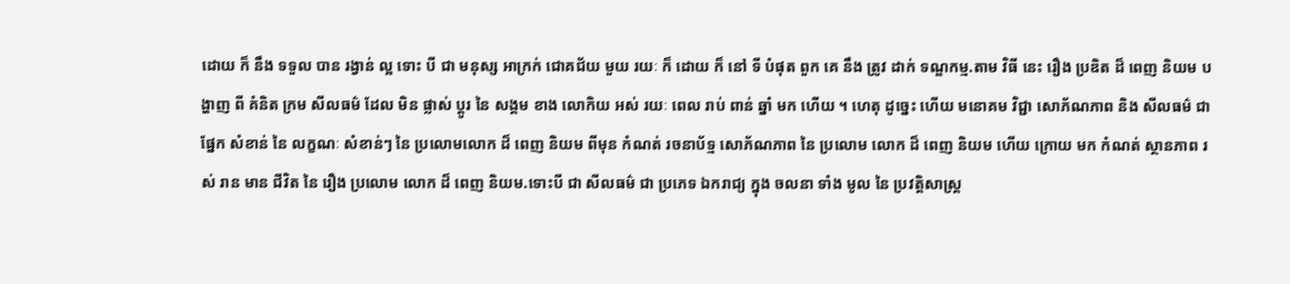ដោយ ក៏ នឹង ទទួល បាន រង្វាន់ ល្អ ទោះ បី ជា មនុស្ស អាក្រក់ ជោគជ័យ មួយ រយៈ ក៏ ដោយ ក៏ នៅ ទី បំផុត ពួក គេ នឹង ត្រូវ ដាក់ ទណ្ឌកម្ម.តាម វិធី នេះ រឿង ប្រឌិត ដ៏ ពេញ និយម បង្ហាញ ពី គំនិត ក្រម សីលធម៌ ដែល មិន ផ្លាស់ ប្ដូរ នៃ សង្គម ខាង លោកិយ អស់ រយៈ ពេល រាប់ ពាន់ ឆ្នាំ មក ហើយ ។ ហេតុ ដូច្នេះ ហើយ មនោគម វិជ្ជា សោភ័ណភាព និង សីលធម៌ ជា ផ្នែក សំខាន់ នៃ លក្ខណៈ សំខាន់ៗ នៃ ប្រលោមលោក ដ៏ ពេញ និយម ពីមុន កំណត់ រចនាប័ទ្ម សោភ័ណភាព នៃ ប្រលោម លោក ដ៏ ពេញ និយម ហើយ ក្រោយ មក កំណត់ ស្ថានភាព រស់ រាន មាន ជីវិត នៃ រឿង ប្រលោម លោក ដ៏ ពេញ និយម.ទោះបី ជា សីលធម៌ ជា ប្រភេទ ឯករាជ្យ ក្នុង ចលនា ទាំង មូល នៃ ប្រវត្តិសាស្ត្រ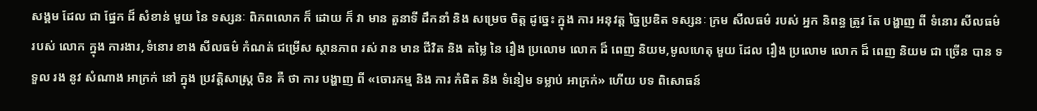សង្គម ដែល ជា ផ្នែក ដ៏ សំខាន់ មួយ នៃ ទស្សនៈ ពិភពលោក ក៏ ដោយ ក៏ វា មាន តួនាទី ដឹកនាំ និង សម្រេច ចិត្ត ដូច្នេះ ក្នុង ការ អនុវត្ត ច្នៃប្រឌិត ទស្សនៈ ក្រម សីលធម៌ របស់ អ្នក និពន្ធ ត្រូវ តែ បង្ហាញ ពី ទំនោរ សីលធម៌ របស់ លោក ក្នុង ការងារ,ទំនោរ ខាង សីលធម៌ កំណត់ ជម្រើស ស្ថានភាព រស់ រាន មាន ជីវិត និង តម្លៃ នៃ រឿង ប្រលោម លោក ដ៏ ពេញ និយម,មូលហេតុ មួយ ដែល រឿង ប្រលោម លោក ដ៏ ពេញ និយម ជា ច្រើន បាន ទទួល រង នូវ សំណាង អាក្រក់ នៅ ក្នុង ប្រវត្តិសាស្ត្រ ចិន គឺ ថា ការ បង្ហាញ ពី «ចោរកម្ម និង ការ កំផិត និង ទំនៀម ទម្លាប់ អាក្រក់» ហើយ បទ ពិសោធន៍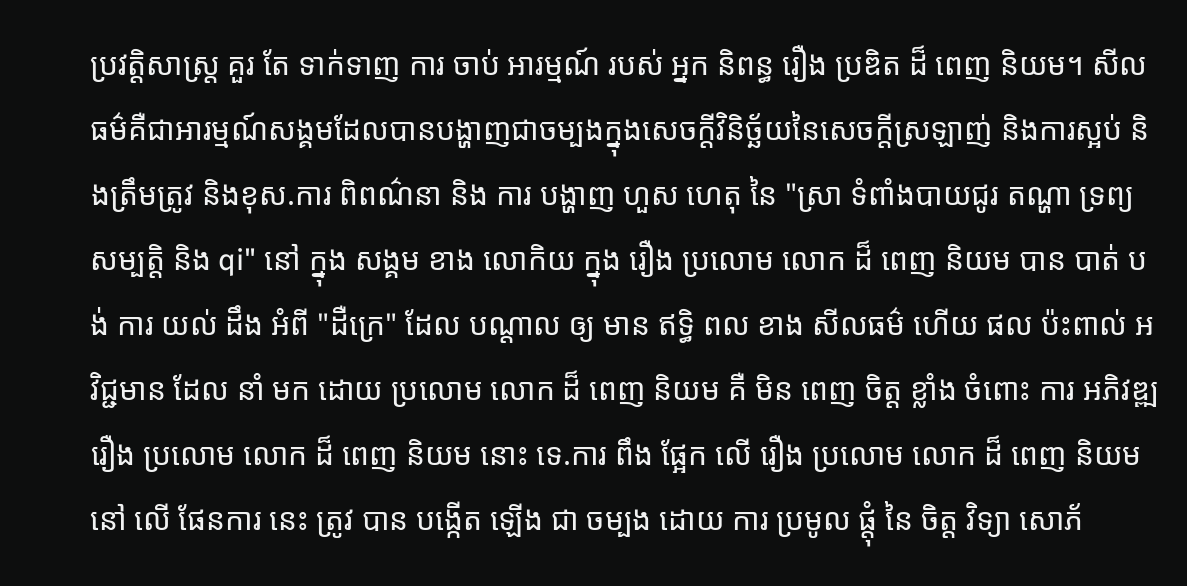ប្រវត្តិសាស្ត្រ គួរ តែ ទាក់ទាញ ការ ចាប់ អារម្មណ៍ របស់ អ្នក និពន្ធ រឿង ប្រឌិត ដ៏ ពេញ និយម។ សីលធម៌គឺជាអារម្មណ៍សង្គមដែលបានបង្ហាញជាចម្បងក្នុងសេចក្តីវិនិច្ឆ័យនៃសេចក្តីស្រឡាញ់ និងការស្អប់ និងត្រឹមត្រូវ និងខុស.ការ ពិពណ៌នា និង ការ បង្ហាញ ហួស ហេតុ នៃ "ស្រា ទំពាំងបាយជូរ តណ្ហា ទ្រព្យ សម្បត្តិ និង qi" នៅ ក្នុង សង្គម ខាង លោកិយ ក្នុង រឿង ប្រលោម លោក ដ៏ ពេញ និយម បាន បាត់ បង់ ការ យល់ ដឹង អំពី "ដឺក្រេ" ដែល បណ្តាល ឲ្យ មាន ឥទ្ធិ ពល ខាង សីលធម៌ ហើយ ផល ប៉ះពាល់ អវិជ្ជមាន ដែល នាំ មក ដោយ ប្រលោម លោក ដ៏ ពេញ និយម គឺ មិន ពេញ ចិត្ត ខ្លាំង ចំពោះ ការ អភិវឌ្ឍ រឿង ប្រលោម លោក ដ៏ ពេញ និយម នោះ ទេ.ការ ពឹង ផ្អែក លើ រឿង ប្រលោម លោក ដ៏ ពេញ និយម នៅ លើ ផែនការ នេះ ត្រូវ បាន បង្កើត ឡើង ជា ចម្បង ដោយ ការ ប្រមូល ផ្តុំ នៃ ចិត្ត វិទ្យា សោភ័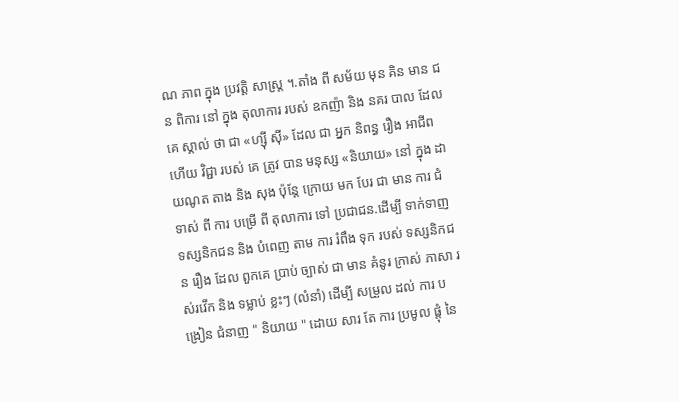ណ ភាព ក្នុង ប្រវត្តិ សាស្ត្រ ។.តាំង ពី សម័យ មុន គិន មាន ជន ពិការ នៅ ក្នុង តុលាការ របស់ ឧកញ៉ា និង នគរ បាល ដែល គេ ស្គាល់ ថា ជា «ហ្ស៊ី ស៊ី» ដែល ជា អ្នក និពន្ធ រឿង អាជីព ហើយ វិជ្ជា របស់ គេ ត្រូវ បាន មនុស្ស «និយាយ» នៅ ក្នុង ដាយណូត តាង និង សុង ប៉ុន្តែ ក្រោយ មក បែរ ជា មាន ការ ជំទាស់ ពី ការ បម្រើ ពី តុលាការ ទៅ ប្រជាជន.ដើម្បី ទាក់ទាញ ទស្សនិកជន និង បំពេញ តាម ការ រំពឹង ទុក របស់ ទស្សនិកជន រឿង ដែល ពួកគេ ប្រាប់ ច្បាស់ ជា មាន គំនូរ ក្រាស់ ភាសា រស់រវើក និង ទម្លាប់ ខ្លះៗ (លំនាំ) ដើម្បី សម្រួល ដល់ ការ បង្រៀន ជំនាញ " និយាយ " ដោយ សារ តែ ការ ប្រមូល ផ្តុំ នៃ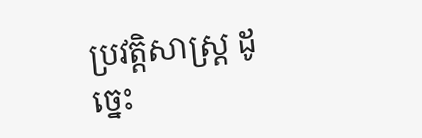ប្រវត្តិសាស្ត្រ ដូច្នេះ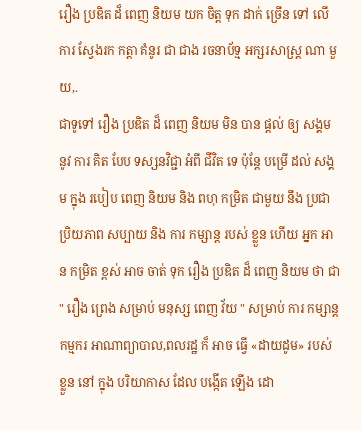រឿង ប្រឌិត ដ៏ ពេញ និយម យក ចិត្ត ទុក ដាក់ ច្រើន ទៅ លើ ការ ស្វែងរក កត្តា គំនូរ ជា ជាង រចនាប័ទ្ម អក្សរសាស្រ្ត ណា មួយ,.
ជាទូទៅ រឿង ប្រឌិត ដ៏ ពេញ និយម មិន បាន ផ្តល់ ឲ្យ សង្គម នូវ ការ គិត បែប ទស្សនវិជ្ជា អំពី ជីវិត ទេ ប៉ុន្តែ បម្រើ ដល់ សង្គម ក្នុង របៀប ពេញ និយម និង ពហុ កម្រិត ជាមួយ នឹង ប្រជាប្រិយភាព សប្បាយ និង ការ កម្សាន្ត របស់ ខ្លួន ហើយ អ្នក អាន កម្រិត ខ្ពស់ អាច ចាត់ ទុក រឿង ប្រឌិត ដ៏ ពេញ និយម ថា ជា " រឿង ព្រេង សម្រាប់ មនុស្ស ពេញ វ័យ " សម្រាប់ ការ កម្សាន្ត កម្មករ អាណាព្យាបាល,ពលរដ្ឋ ក៏ អាច ធ្វើ «ដាយដូម» របស់ ខ្លួន នៅ ក្នុង បរិយាកាស ដែល បង្កើត ឡើង ដោ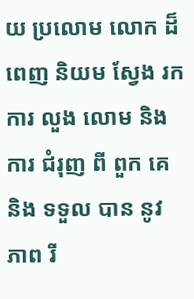យ ប្រលោម លោក ដ៏ ពេញ និយម ស្វែង រក ការ លួង លោម និង ការ ជំរុញ ពី ពួក គេ និង ទទួល បាន នូវ ភាព រី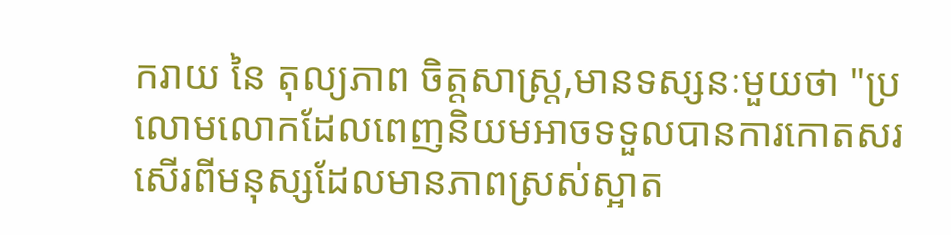ករាយ នៃ តុល្យភាព ចិត្តសាស្ត្រ,មានទស្សនៈមួយថា "ប្រលោមលោកដែលពេញនិយមអាចទទួលបានការកោតសរសើរពីមនុស្សដែលមានភាពស្រស់ស្អាត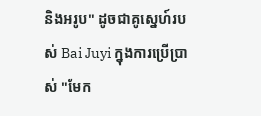និងអរូប" ដូចជាគូស្នេហ៍របស់ Bai Juyi ក្នុងការប្រើប្រាស់ "មែក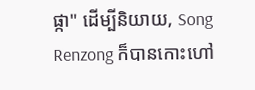ផ្កា" ដើម្បីនិយាយ, Song Renzong ក៏បានកោះហៅ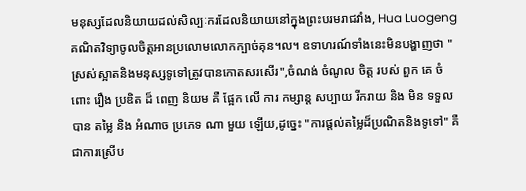មនុស្សដែលនិយាយដល់សិល្បៈករដែលនិយាយនៅក្នុងព្រះបរមរាជវាំង, Hua Luogeng គណិតវិទ្យាចូលចិត្តអានប្រលោមលោកក្បាច់គុន។ល។ ឧទាហរណ៍ទាំងនេះមិនបង្ហាញថា "ស្រស់ស្អាតនិងមនុស្សទូទៅត្រូវបានកោតសរសើរ",ចំណង់ ចំណូល ចិត្ត របស់ ពួក គេ ចំពោះ រឿង ប្រឌិត ដ៏ ពេញ និយម គឺ ផ្អែក លើ ការ កម្សាន្ត សប្បាយ រីករាយ និង មិន ទទួល បាន តម្លៃ និង អំណាច ប្រភេទ ណា មួយ ឡើយ,ដូច្នេះ "ការផ្តល់តម្លៃដ៏ប្រណិតនិងទូទៅ" គឺជាការស្រើប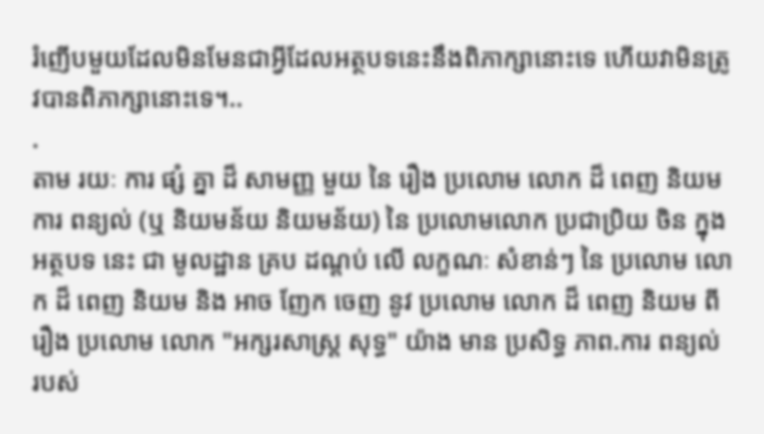រំញើបមួយដែលមិនមែនជាអ្វីដែលអត្ថបទនេះនឹងពិភាក្សានោះទេ ហើយវាមិនត្រូវបានពិភាក្សានោះទេ។..
.
តាម រយៈ ការ ផ្សំ គ្នា ដ៏ សាមញ្ញ មួយ នៃ រឿង ប្រលោម លោក ដ៏ ពេញ និយម ការ ពន្យល់ (ឬ និយមន័យ និយមន័យ) នៃ ប្រលោមលោក ប្រជាប្រិយ ចិន ក្នុង អត្ថបទ នេះ ជា មូលដ្ឋាន គ្រប ដណ្តប់ លើ លក្ខណៈ សំខាន់ៗ នៃ ប្រលោម លោក ដ៏ ពេញ និយម និង អាច ញែក ចេញ នូវ ប្រលោម លោក ដ៏ ពេញ និយម ពី រឿង ប្រលោម លោក "អក្សរសាស្ត្រ សុទ្ធ" យ៉ាង មាន ប្រសិទ្ធ ភាព.ការ ពន្យល់ របស់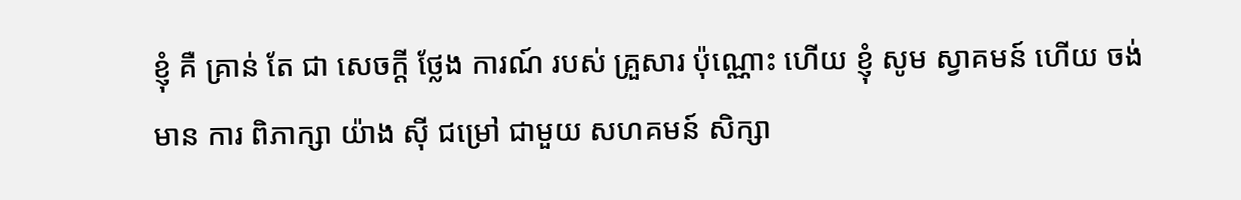ខ្ញុំ គឺ គ្រាន់ តែ ជា សេចក្តី ថ្លែង ការណ៍ របស់ គ្រួសារ ប៉ុណ្ណោះ ហើយ ខ្ញុំ សូម ស្វាគមន៍ ហើយ ចង់ មាន ការ ពិភាក្សា យ៉ាង ស៊ី ជម្រៅ ជាមួយ សហគមន៍ សិក្សា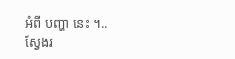អំពី បញ្ហា នេះ ។..
ស្វែងរ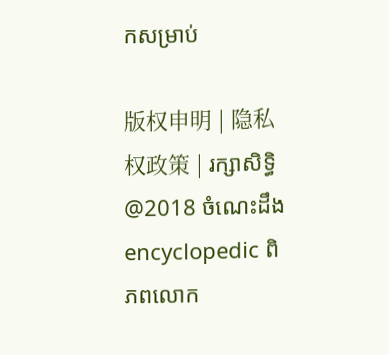កសម្រាប់

版权申明 | 隐私权政策 | រក្សាសិទ្ធិ @2018 ចំណេះដឹង encyclopedic ពិភពលោក